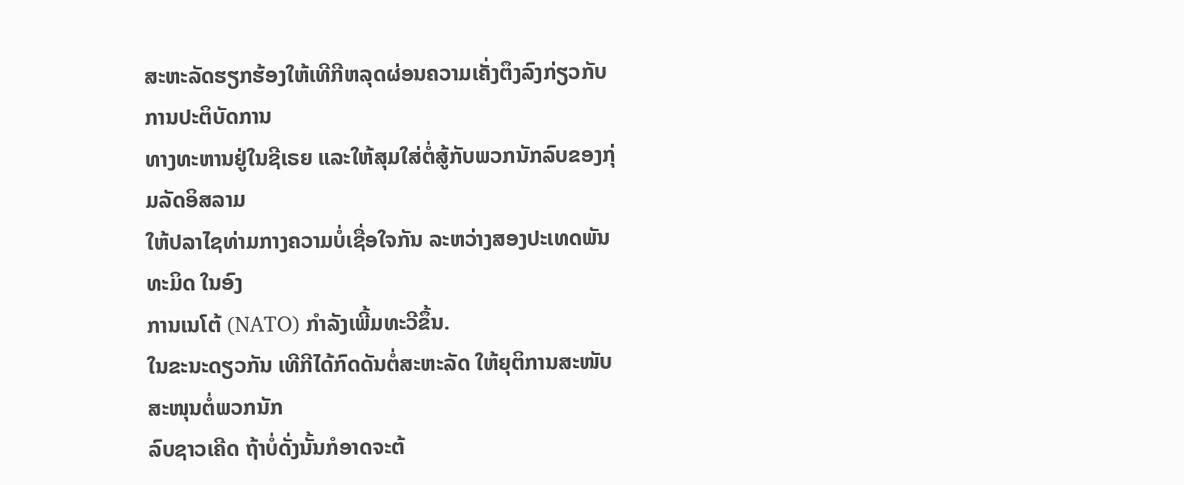ສະຫະລັດຮຽກຮ້ອງໃຫ້ເທີກີຫລຸດຜ່ອນຄວາມເຄັ່ງຕຶງລົງກ່ຽວກັບການປະຕິບັດການ
ທາງທະຫານຢູ່ໃນຊີເຣຍ ແລະໃຫ້ສຸມໃສ່ຕໍ່ສູ້ກັບພວກນັກລົບຂອງກຸ່ມລັດອິສລາມ
ໃຫ້ປລາໄຊທ່າມກາງຄວາມບໍ່ເຊື່ອໃຈກັນ ລະຫວ່າງສອງປະເທດພັນທະມິດ ໃນອົງ
ການເນໂຕ້ (NATO) ກໍາລັງເພີ້ມທະວີຂຶ້ນ.
ໃນຂະນະດຽວກັນ ເທີກີໄດ້ກົດດັນຕໍ່ສະຫະລັດ ໃຫ້ຍຸຕິການສະໜັບສະໜຸນຕໍ່ພວກນັກ
ລົບຊາວເຄີດ ຖ້າບໍ່ດັ່ງນັ້ນກໍອາດຈະຕ້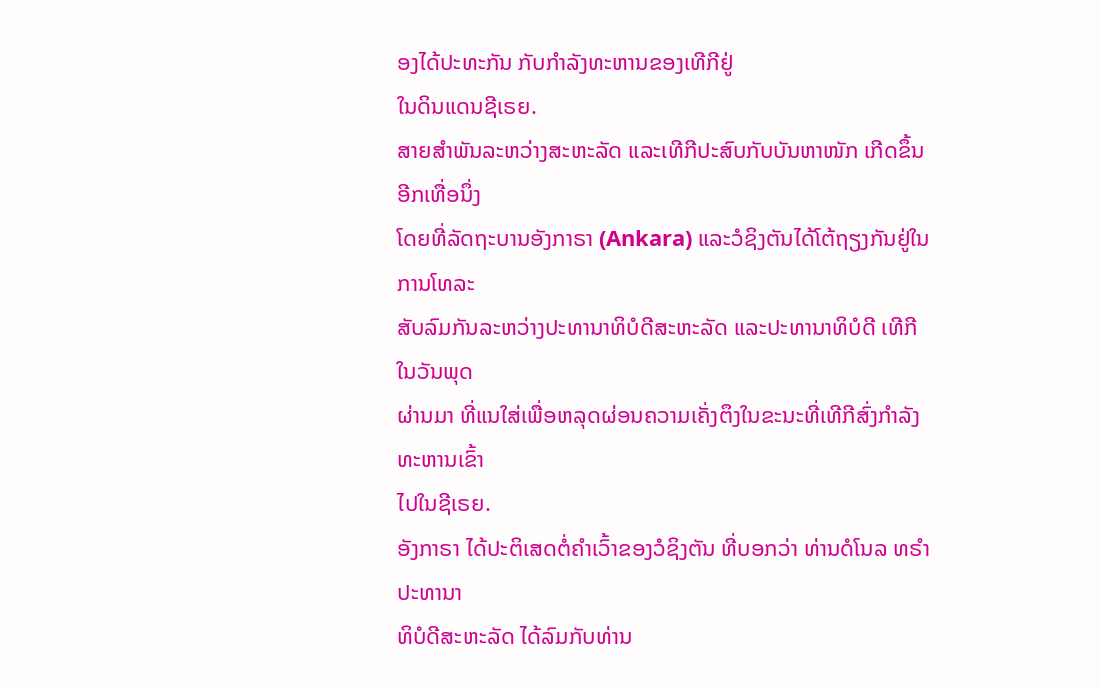ອງໄດ້ປະທະກັນ ກັບກໍາລັງທະຫານຂອງເທີກີຢູ່
ໃນດິນແດນຊີເຣຍ.
ສາຍສໍາພັນລະຫວ່າງສະຫະລັດ ແລະເທີກີປະສົບກັບບັນຫາໜັກ ເກີດຂຶ້ນອີກເທື່ອນຶ່ງ
ໂດຍທີ່ລັດຖະບານອັງກາຣາ (Ankara) ແລະວໍຊິງຕັນໄດ້ໂຕ້ຖຽງກັນຢູ່ໃນການໂທລະ
ສັບລົມກັນລະຫວ່າງປະທານາທິບໍດີສະຫະລັດ ແລະປະທານາທິບໍດີ ເທີກີ ໃນວັນພຸດ
ຜ່ານມາ ທີ່ແນໃສ່ເພື່ອຫລຸດຜ່ອນຄວາມເຄັ່ງຕຶງໃນຂະນະທີ່ເທີກີສົ່ງກໍາລັງທະຫານເຂົ້າ
ໄປໃນຊີເຣຍ.
ອັງກາຣາ ໄດ້ປະຕິເສດຕໍ່ຄໍາເວົ້າຂອງວໍຊິງຕັນ ທີ່ບອກວ່າ ທ່ານດໍໂນລ ທຣໍາ ປະທານາ
ທິບໍດີສະຫະລັດ ໄດ້ລົມກັບທ່ານ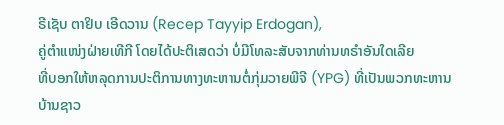ຣີເຊັບ ຕາຢິບ ເອີດວານ (Recep Tayyip Erdogan),
ຄູ່ຕໍາແໜ່ງຝ່າຍເທີກີ ໂດຍໄດ້ປະຕິເສດວ່າ ບໍ່ມີໂທລະສັບຈາກທ່ານທຣໍາອັນໃດເລີຍ
ທີ່ບອກໃຫ້ຫລຸດການປະຕິການທາງທະຫານຕໍ່ກຸ່ມວາຍພີຈີ (YPG) ທີ່ເປັນພວກທະຫານ
ບ້ານຊາວ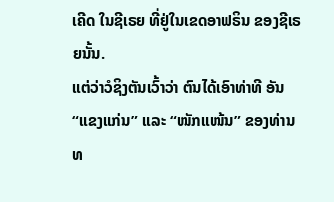ເຄີດ ໃນຊີເຣຍ ທີ່ຢູ່ໃນເຂດອາຟຣິນ ຂອງຊີເຣຍນັ້ນ.
ແຕ່ວ່າວໍຊິງຕັນເວົ້າວ່າ ຕົນໄດ້ເອົາທ່າທີ ອັນ “ແຂງແກ່ນ” ແລະ “ໜັກແໜ້ນ” ຂອງທ່ານ
ທ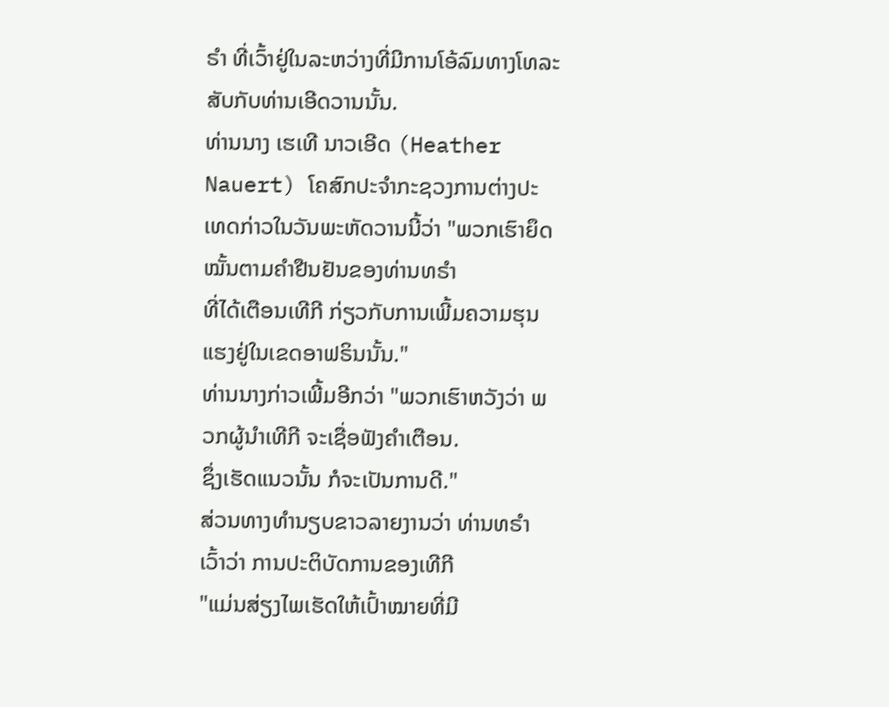ຣໍາ ທີ່ເວົ້າຢູ່ໃນລະຫວ່າງທີ່ມີການໂອ້ລົມທາງໂທລະສັບກັບທ່ານເອີດວານນັ້ນ.
ທ່ານນາງ ເຮເທີ ນາວເອີດ (Heather Nauert) ໂຄສົກປະຈໍາກະຊວງການຕ່າງປະ
ເທດກ່າວໃນວັນພະຫັດວານນີ້ວ່າ "ພວກເຮົາຍຶດໝັ້ນຕາມຄໍາຢືນຢັນຂອງທ່ານທຣໍາ
ທີ່ໄດ້ເຕືອນເທີກີ ກ່ຽວກັບການເພີ້ມຄວາມຮຸນແຮງຢູ່ໃນເຂດອາຟຣິນນັ້ນ."
ທ່ານນາງກ່າວເພີ້ມອີກວ່າ "ພວກເຮົາຫວັງວ່າ ພວກຜູ້ນໍາເທີກີ ຈະເຊື່ອຟັງຄໍາເຕືອນ.
ຊຶ່ງເຮັດແນວນັ້ນ ກໍຈະເປັນການດີ."
ສ່ວນທາງທໍານຽບຂາວລາຍງານວ່າ ທ່ານທຣໍາເວົ້າວ່າ ການປະຕິບັດການຂອງເທີກີ
"ແມ່ນສ່ຽງໄພເຮັດໃຫ້ເປົ້າໝາຍທີ່ມີ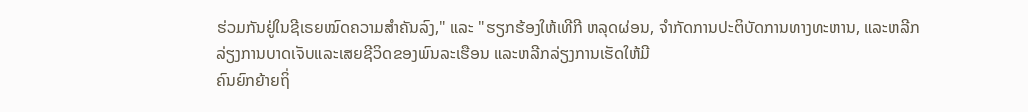ຮ່ວມກັນຢູ່ໃນຊີເຣຍໝົດຄວາມສໍາຄັນລົງ," ແລະ "ຮຽກຮ້ອງໃຫ້ເທີກີ ຫລຸດຜ່ອນ, ຈໍາກັດການປະຕິບັດການທາງທະຫານ, ແລະຫລີກ
ລ່ຽງການບາດເຈັບແລະເສຍຊີວິດຂອງພົນລະເຮືອນ ແລະຫລີກລ່ຽງການເຮັດໃຫ້ມີ
ຄົນຍົກຍ້າຍຖິ່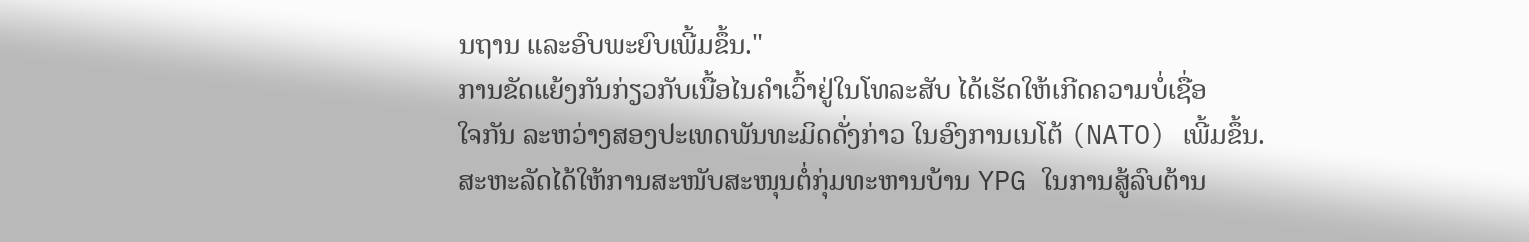ນຖານ ແລະອົບພະຍົບເພີ້ມຂຶ້ນ."
ການຂັດແຍ້ງກັນກ່ຽວກັບເນື້ອໄນຄໍາເວົ້າຢູ່ໃນໂທລະສັບ ໄດ້ເຮັດໃຫ້ເກີດຄວາມບໍ່ເຊື່ອ
ໃຈກັນ ລະຫວ່າງສອງປະເທດພັນທະມິດດັ່ງກ່າວ ໃນອົງການເນໂຕ້ (NATO) ເພີ້ມຂຶ້ນ.
ສະຫະລັດໄດ້ໃຫ້ການສະໜັບສະໜຸນຕໍ່ກຸ່ມທະຫານບ້ານ YPG ໃນການສູ້ລົບຕ້ານ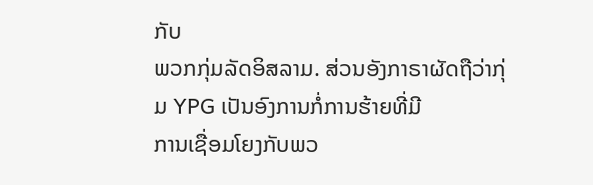ກັບ
ພວກກຸ່ມລັດອິສລາມ. ສ່ວນອັງກາຣາຜັດຖືວ່າກຸ່ມ YPG ເປັນອົງການກໍ່ການຮ້າຍທີ່ມີ
ການເຊື່ອມໂຍງກັບພວ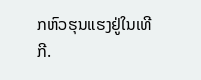ກຫົວຮຸນແຮງຢູ່ໃນເທີກີ.